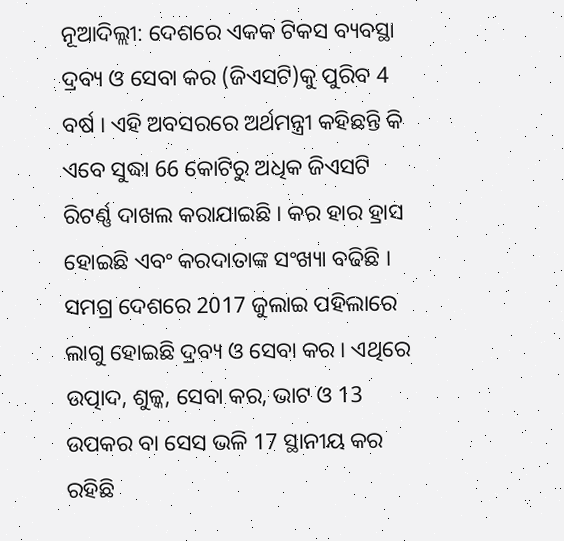ନୂଆଦିଲ୍ଲୀ: ଦେଶରେ ଏକକ ଟିକସ ବ୍ୟବସ୍ଥା ଦ୍ରବ୍ୟ ଓ ସେବା କର (ଜିଏସଟି)କୁ ପୁରିବ 4 ବର୍ଷ । ଏହି ଅବସରରେ ଅର୍ଥମନ୍ତ୍ରୀ କହିଛନ୍ତି କି ଏବେ ସୁଦ୍ଧା 66 କୋଟିରୁ ଅଧିକ ଜିଏସଟି ରିଟର୍ଣ୍ଣ ଦାଖଲ କରାଯାଇଛି । କର ହାର ହ୍ରାସ ହୋଇଛି ଏବଂ କରଦାତାଙ୍କ ସଂଖ୍ୟା ବଢିଛି ।
ସମଗ୍ର ଦେଶରେ 2017 ଜୁଲାଇ ପହିଲାରେ ଲାଗୁ ହୋଇଛି ଦ୍ରବ୍ୟ ଓ ସେବା କର । ଏଥିରେ ଉତ୍ପାଦ, ଶୁଳ୍କ, ସେବା କର, ଭାଟ ଓ 13 ଉପକର ବା ସେସ ଭଳି 17 ସ୍ଥାନୀୟ କର ରହିଛି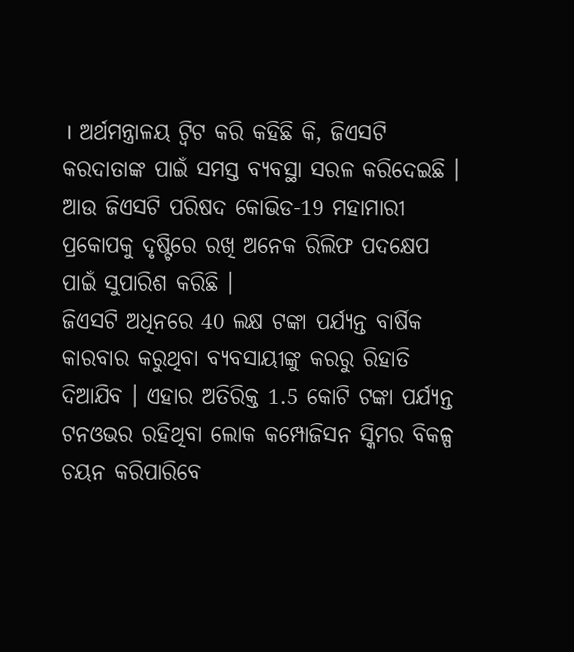। ଅର୍ଥମନ୍ତ୍ରାଳୟ ଟ୍ବିଟ କରି କହିଛି କି, ଜିଏସଟି କରଦାତାଙ୍କ ପାଇଁ ସମସ୍ତ ବ୍ୟବସ୍ଥା ସରଳ କରିଦେଇଛି । ଆଉ ଜିଏସଟି ପରିଷଦ କୋଭିଡ-19 ମହାମାରୀ ପ୍ରକୋପକୁ ଦୃଷ୍ଟିରେ ରଖି ଅନେକ ରିଲିଫ ପଦକ୍ଷେପ ପାଇଁ ସୁପାରିଶ କରିଛି ।
ଜିଏସଟି ଅଧିନରେ 40 ଲକ୍ଷ ଟଙ୍କା ପର୍ଯ୍ୟନ୍ତ ବାର୍ଷିକ କାରବାର କରୁଥିବା ବ୍ୟବସାୟୀଙ୍କୁ କରରୁ ରିହାତି ଦିଆଯିବ । ଏହାର ଅତିରିକ୍ତ 1.5 କୋଟି ଟଙ୍କା ପର୍ଯ୍ୟନ୍ତ ଟନଓଭର ରହିଥିବା ଲୋକ କମ୍ପୋଜିସନ ସ୍କିମର ବିକଳ୍ପ ଚୟନ କରିପାରିବେ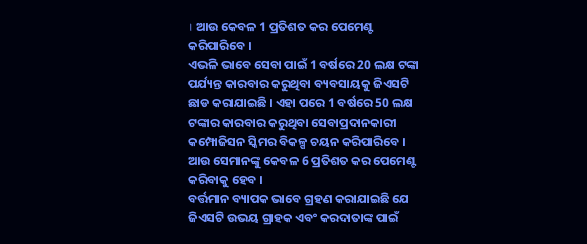। ଆଉ କେବଳ 1 ପ୍ରତିଶତ କର ପେମେଣ୍ଟ କରିପାରିବେ ।
ଏଭଳି ଭାବେ ସେବା ପାଇଁ 1 ବର୍ଷରେ 20 ଲକ୍ଷ ଟଙ୍କା ପର୍ଯ୍ୟନ୍ତ କାରବାର କରୁଥିବା ବ୍ୟବସାୟକୁ ଜିଏସଟି ଛାଡ କରାଯାଇଛି । ଏହା ପରେ 1 ବର୍ଷରେ 50 ଲକ୍ଷ ଟଙ୍କାର କାରବାର କରୁଥିବା ସେବାପ୍ରଦାନକାରୀ କମ୍ପୋଜିସନ ସ୍କିମର ବିକଳ୍ପ ଚୟନ କରିପାରିବେ । ଆଉ ସେମାନଙ୍କୁ କେବଳ 6 ପ୍ରତିଶତ କର ପେମେଣ୍ଟ କରିବାକୁ ହେବ ।
ବର୍ତ୍ତମାନ ବ୍ୟାପକ ଭାବେ ଗ୍ରହଣ କରାଯାଇଛି ଯେ ଜିଏସଟି ଉଭୟ ଗ୍ରାହକ ଏବଂ କରଦାତାଙ୍କ ପାଇଁ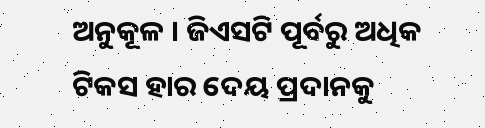ଅନୁକୂଳ । ଜିଏସଟି ପୂର୍ବରୁ ଅଧିକ ଟିକସ ହାର ଦେୟ ପ୍ରଦାନକୁ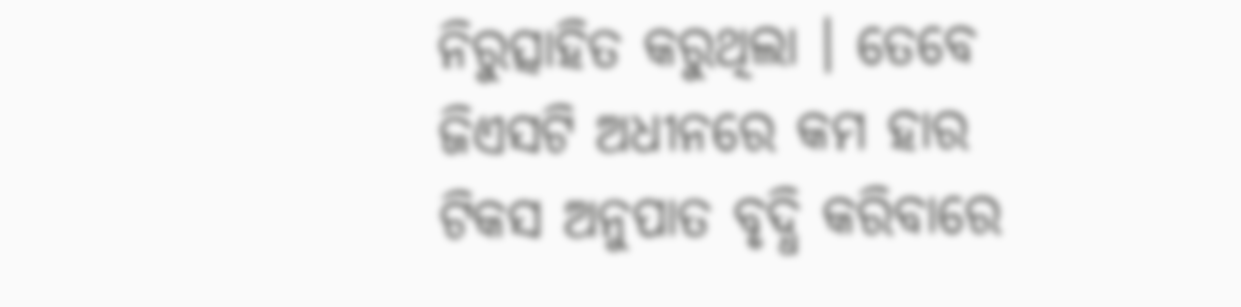ନିରୁତ୍ସାହିତ କରୁଥିଲା । ତେବେ ଜିଏସଟି ଅଧୀନରେ କମ ହାର ଟିକସ ଅନୁପାତ ବୃଦ୍ଧି କରିବାରେ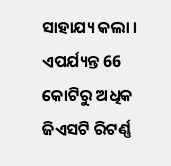ସାହାଯ୍ୟ କଲା । ଏପର୍ଯ୍ୟନ୍ତ 66 କୋଟିରୁ ଅଧିକ ଜିଏସଟି ରିଟର୍ଣ୍ଣ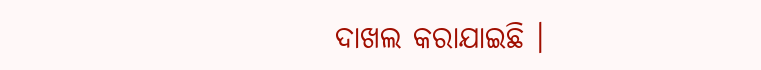ଦାଖଲ କରାଯାଇଛି ।